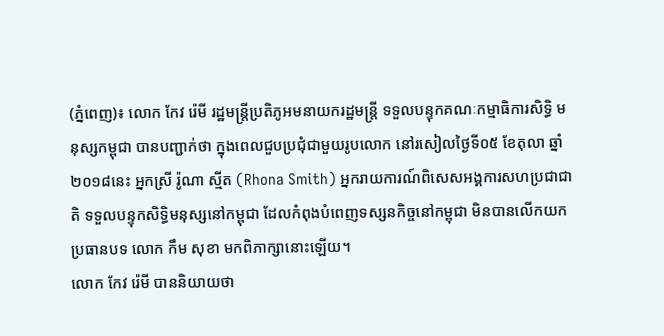(ភ្នំពេញ)៖ លោក កែវ រ៉េមី រដ្ឋមន្ត្រីប្រតិភូអមនាយករដ្ឋមន្ត្រី ទទួលបន្ទុកគណៈកម្មាធិការសិទ្ធិ មនុស្សកម្ពុជា បានបញ្ជាក់ថា ក្នុងពេលជួបប្រជុំជាមួយរូបលោក នៅរសៀលថ្ងៃទី០៥ ខែតុលា ឆ្នាំ២០១៨នេះ អ្នកស្រី រ៉ូណា ស្មីត (Rhona Smith) អ្នករាយការណ៍ពិសេសអង្គការសហប្រជាជាតិ ទទួលបន្ទុកសិទ្ធិមនុស្សនៅកម្ពុជា ដែលកំពុងបំពេញទស្សនកិច្ចនៅកម្ពុជា មិនបានលើកយកប្រធានបទ លោក កឹម សុខា មកពិភាក្សានោះឡើយ។
លោក កែវ រ៉េមី បាននិយាយថា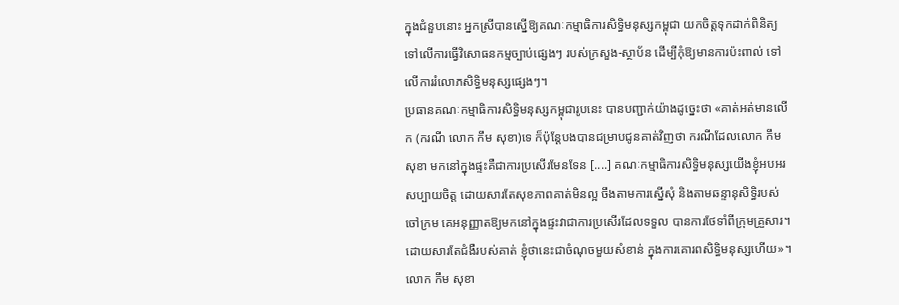ក្នុងជំនួបនោះ អ្នកស្រីបានស្នើឱ្យគណៈកម្មាធិការសិទ្ធិមនុស្សកម្ពុជា យកចិត្តទុកដាក់ពិនិត្យ ទៅលើការធ្វើវិសោធនកម្មច្បាប់ផ្សេងៗ របស់ក្រសួង-ស្ថាប័ន ដើម្បីកុំឱ្យមានការប៉ះពាល់ ទៅលើការរំលោភសិទ្ធិមនុស្សផ្សេងៗ។
ប្រធានគណៈកម្មាធិការសិទ្ធិមនុស្សកម្ពុជារូបនេះ បានបញ្ជាក់យ៉ាងដូច្នេះថា «គាត់អត់មានលើក (ករណី លោក កឹម សុខា)ទេ ក៏ប៉ុន្តែបងបានជម្រាបជូនគាត់វិញថា ករណីដែលលោក កឹម សុខា មកនៅក្នុងផ្ទះគឺជាការប្រសើរមែនទែន [....] គណៈកម្មាធិការសិទ្ធិមនុស្សយើងខ្ញុំអបអរសប្បាយចិត្ត ដោយសារតែសុខភាពគាត់មិនល្អ ចឹងតាមការស្នើសុំ និងតាមឆន្ទានុសិទ្ធិរបស់ចៅក្រម គេអនុញ្ញាតឱ្យមកនៅក្នុងផ្ទះវាជាការប្រសើរដែលទទួល បានការថែទាំពីក្រុមគ្រួសារ។ ដោយសារតែជំងឺរបស់គាត់ ខ្ញុំថានេះជាចំណុចមួយសំខាន់ ក្នុងការគោរពសិទ្ធិមនុស្សហើយ»។
លោក កឹម សុខា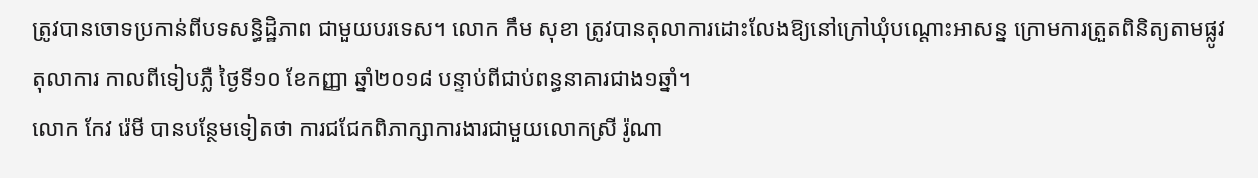ត្រូវបានចោទប្រកាន់ពីបទសន្ធិដ្ឋិភាព ជាមួយបរទេស។ លោក កឹម សុខា ត្រូវបានតុលាការដោះលែងឱ្យនៅក្រៅឃុំបណ្ដោះអាសន្ន ក្រោមការត្រួតពិនិត្យតាមផ្លូវតុលាការ កាលពីទៀបភ្លឺ ថ្ងៃទី១០ ខែកញ្ញា ឆ្នាំ២០១៨ បន្ទាប់ពីជាប់ពន្ធនាគារជាង១ឆ្នាំ។
លោក កែវ រ៉េមី បានបន្ថែមទៀតថា ការជជែកពិភាក្សាការងារជាមួយលោកស្រី រ៉ូណា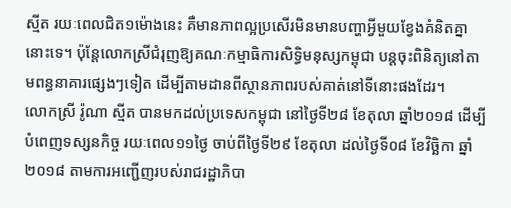ស្មីត រយៈពេលជិត១ម៉ោងនេះ គឺមានភាពល្អប្រសើរមិនមានបញ្ហាអ្វីមួយខ្វែងគំនិតគ្នានោះទេ។ ប៉ុន្តែលោកស្រីជំរុញឱ្យគណៈកម្មាធិការសិទ្ធិមនុស្សកម្ពុជា បន្តចុះពិនិត្យនៅតាមពន្ធនាគារផ្សេងៗទៀត ដើម្បីតាមដានពីស្ថានភាពរបស់គាត់នៅទីនោះផងដែរ។
លោកស្រី រ៉ូណា ស្មីត បានមកដល់ប្រទេសកម្ពុជា នៅថ្ងៃទី២៨ ខែតុលា ឆ្នាំ២០១៨ ដើម្បីបំពេញទស្សនកិច្ច រយៈពេល១១ថ្ងៃ ចាប់ពីថ្ងៃទី២៩ ខែតុលា ដល់ថ្ងៃទី០៨ ខែវិច្ឆិកា ឆ្នាំ២០១៨ តាមការអញ្ជើញរបស់រាជរដ្ឋាភិបា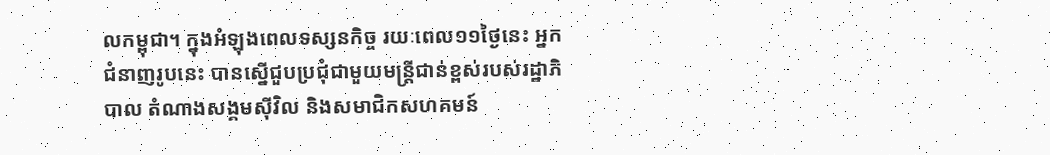លកម្ពុជា។ ក្នុងអំឡុងពេលទស្សនកិច្ច រយៈពេល១១ថ្ងៃនេះ អ្នកជំនាញរូបនេះ បានស្នើជួបប្រជុំជាមួយមន្រ្តីជាន់ខ្ពស់របស់រដ្ឋាភិបាល តំណាងសង្គមស៊ីវិល និងសមាជិកសហគមន៍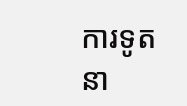ការទូតនា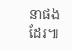នាផងដែរ៕